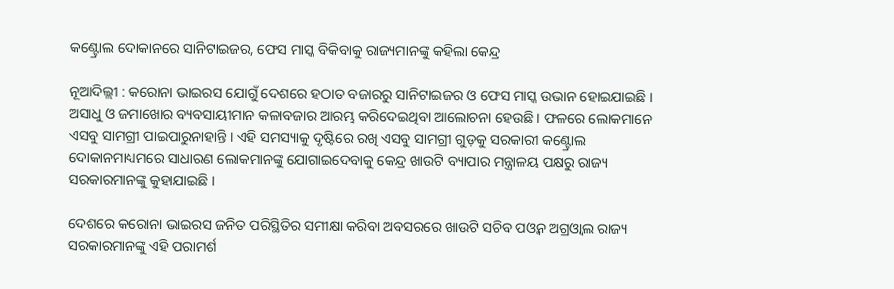କଣ୍ଟ୍ରୋଲ ଦୋକାନରେ ସାନିଟାଇଜର, ଫେସ ମାସ୍କ ବିକିବାକୁ ରାଜ୍ୟମାନଙ୍କୁ କହିଲା କେନ୍ଦ୍ର

ନୂଆଦିଲ୍ଲୀ : କରୋନା ଭାଇରସ ଯୋଗୁଁ ଦେଶରେ ହଠାତ ବଜାରରୁ ସାନିଟାଇଜର ଓ ଫେସ ମାସ୍କ ଉଭାନ ହୋଇଯାଇଛି । ଅସାଧୁ ଓ ଜମାଖୋର ବ୍ୟବସାୟୀମାନ କଳାବଜାର ଆରମ୍ଭ କରିଦେଇଥିବା ଆଲୋଚନା ହେଉଛି । ଫଳରେ ଲୋକମାନେ ଏସବୁ ସାମଗ୍ରୀ ପାଇପାରୁନାହାନ୍ତି । ଏହି ସମସ୍ୟାକୁ ଦୃଷ୍ଟିରେ ରଖି ଏସବୁ ସାମଗ୍ରୀ ଗୁଡ଼କୁ ସରକାରୀ କଣ୍ଟ୍ରୋଲ ଦୋକାନମାଧ୍ୟମରେ ସାଧାରଣ ଲୋକମାନଙ୍କୁ ଯୋଗାଇଦେବାକୁ କେନ୍ଦ୍ର ଖାଉଟି ବ୍ୟାପାର ମନ୍ତ୍ରାଳୟ ପକ୍ଷରୁ ରାଜ୍ୟ ସରକାରମାନଙ୍କୁ କୁହାଯାଇଛି ।

ଦେଶରେ କରୋନା ଭାଇରସ ଜନିତ ପରିସ୍ଥିତିର ସମୀକ୍ଷା କରିବା ଅବସରରେ ଖାଉଟି ସଚିବ ପଓ୍ଵନ ଅଗ୍ରଓ୍ଵାଲ ରାଜ୍ୟ ସରକାରମାନଙ୍କୁ ଏହି ପରାମର୍ଶ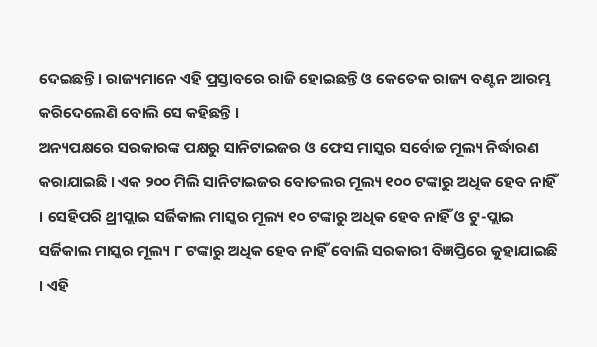ଦେଇଛନ୍ତି । ରାଜ୍ୟମାନେ ଏହି ପ୍ରସ୍ତାବରେ ରାଜି ହୋଇଛନ୍ତି ଓ କେତେକ ରାଜ୍ୟ ବଣ୍ଟନ ଆରମ୍ଭ କରିଦେଲେଣି ବୋଲି ସେ କହିଛନ୍ତି ।
ଅନ୍ୟପକ୍ଷରେ ସରକାରଙ୍କ ପକ୍ଷରୁ ସାନିଟାଇଜର ଓ ଫେସ ମାସ୍କର ସର୍ବୋଚ୍ଚ ମୂଲ୍ୟ ନିର୍ଦ୍ଧାରଣ କରାଯାଇଛି । ଏକ ୨୦୦ ମିଲି ସାନିଟାଇଜର ବୋତଲର ମୂଲ୍ୟ ୧୦୦ ଟଙ୍କାରୁ ଅଧିକ ହେବ ନାହିଁ । ସେହିପରି ଥ୍ରୀପ୍ଲାଇ ସର୍ଜିକାଲ ମାସ୍କର ମୂଲ୍ୟ ୧୦ ଟଙ୍କାରୁ ଅଧିକ ହେବ ନାହିଁ ଓ ଟୁ-ପ୍ଲାଇ ସର୍ଜିକାଲ ମାସ୍କର ମୂଲ୍ୟ ୮ ଟଙ୍କାରୁ ଅଧିକ ହେବ ନାହିଁ ବୋଲି ସରକାରୀ ବିଜ୍ଞପ୍ତିରେ କୁହାଯାଇଛି । ଏହି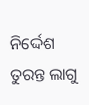ନିର୍ଦ୍ଦେଶ ତୁରନ୍ତ ଲାଗୁ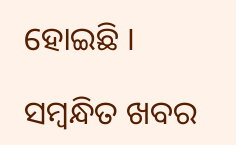ହୋଇଛି ।

ସମ୍ବନ୍ଧିତ ଖବର